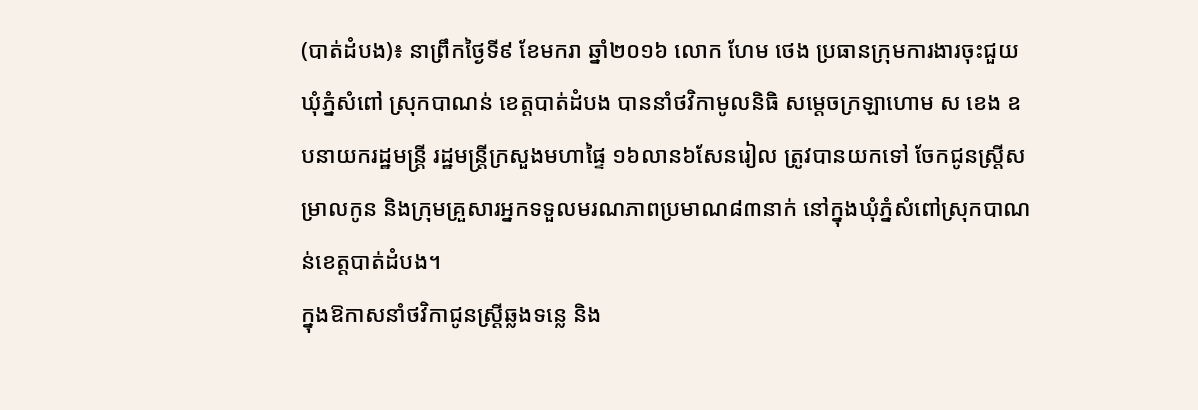(បាត់ដំបង)៖ នាព្រឹកថ្ងៃទី៩ ខែមករា ឆ្នាំ២០១៦ លោក ហែម ថេង ប្រធានក្រុមការងារចុះជួយ ឃុំភ្នំសំពៅ ស្រុកបាណន់ ខេត្តបាត់ដំបង បាននាំថវិកាមូលនិធិ សម្តេចក្រឡាហោម ស ខេង ឧបនាយករដ្ឋមន្រ្តី រដ្ឋមន្រ្តីក្រសួងមហាផ្ទៃ ១៦លាន៦សែនរៀល ត្រូវបានយកទៅ ចែកជូនស្រ្តីសម្រាលកូន និងក្រុមគ្រួសារអ្នកទទួលមរណភាពប្រមាណ៨៣នាក់ នៅក្នុងឃុំភ្នំសំពៅស្រុកបាណន់ខេត្តបាត់ដំបង។
ក្នុងឱកាសនាំថវិកាជូនស្រ្តីឆ្លងទន្លេ និង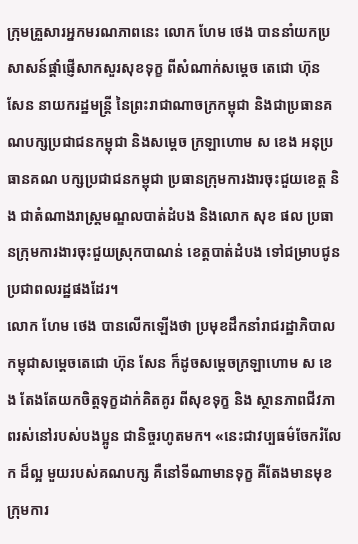ក្រុមគ្រួសារអ្នកមរណភាពនេះ លោក ហែម ថេង បាននាំយកប្រសាសន៍ផ្តាំផ្ញើសាកសួរសុខទុក្ខ ពីសំណាក់សម្តេច តេជោ ហ៊ុន សែន នាយករដ្ឋមន្រ្តី នៃព្រះរាជាណាចក្រកម្ពុជា និងជាប្រធានគណបក្សប្រជាជនកម្ពុជា និងសម្តេច ក្រឡាហោម ស ខេង អនុប្រធានគណ បក្សប្រជាជនកម្ពុជា ប្រធានក្រុមការងារចុះជួយខេត្ត និង ជាតំណាងរាស្រ្តមណ្ឌលបាត់ដំបង និងលោក សុខ ផល ប្រធានក្រុមការងារចុះជួយស្រុកបាណន់ ខេត្តបាត់ដំបង ទៅជម្រាបជូនប្រជាពលរដ្ឋផងដែរ។
លោក ហែម ថេង បានលើកឡើងថា ប្រមុខដឹកនាំរាជរដ្ឋាភិបាលកម្ពុជាសម្តេចតេជោ ហ៊ុន សែន ក៏ដូចសម្តេចក្រឡាហោម ស ខេង តែងតែយកចិត្តទុក្ខដាក់គិតគូរ ពីសុខទុក្ខ និង ស្ថានភាពជីវភាពរស់នៅរបស់បងប្អូន ជានិច្ចរហូតមក។ «នេះជាវប្បធម៌ចែករំលែក ដ៏ល្អ មួយរបស់គណបក្ស គឺនៅទីណាមានទុក្ខ គឺតែងមានមុខក្រុមការ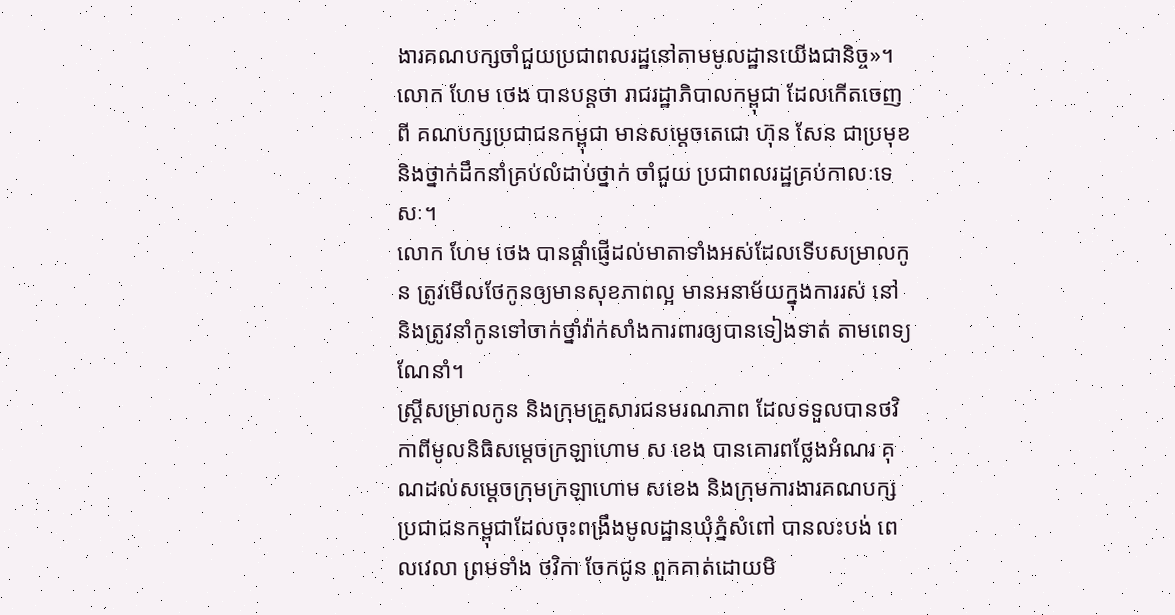ងារគណបក្សចាំជួយប្រជាពលរដ្ឋនៅតាមមូលដ្ឋានយើងជានិច្ច»។
លោក ហែម ថេង បានបន្តថា រាជរដ្ឋាភិបាលកម្ពុជា ដែលកើតចេញពី គណបក្សប្រជាជនកម្ពុជា មានសម្តេចតេជោ ហ៊ុន សែន ជាប្រមុខ និងថ្នាក់ដឹកនាំគ្រប់លំដាប់ថ្នាក់ ចាំជួយ ប្រជាពលរដ្ឋគ្រប់កាលៈទេសៈ។
លោក ហែម ថេង បានផ្តាំផ្ញើដល់មាតាទាំងអស់ដែលទើបសម្រាលកូន ត្រូវមើលថែកូនឲ្យមានសុខភាពល្អ មានអនាម័យក្នុងការរស់ នៅ និងត្រូវនាំកូនទៅចាក់ថ្នាំវ៉ាក់សាំងការពារឲ្យបានទៀងទាត់ តាមពេទ្យណែនាំ។
ស្ត្រីសម្រាលកូន និងក្រុមគ្រួសារជនមរណភាព ដែលទទួលបានថវិកាពីមូលនិធិសម្តេចក្រឡាហោម ស ខេង បានគោរពថ្លែងអំណរ គុណដល់សម្តេចក្រុមក្រឡាហោម សខេង និងក្រុមការងារគណបក្សប្រជាជនកម្ពុជាដែលចុះពង្រឹងមូលដ្ឋានឃុំភ្នំសំពៅ បានលះបង់ ពេលវេលា ព្រមទាំង ថវិកា ចែកជូន ពួកគាត់ដោយមិ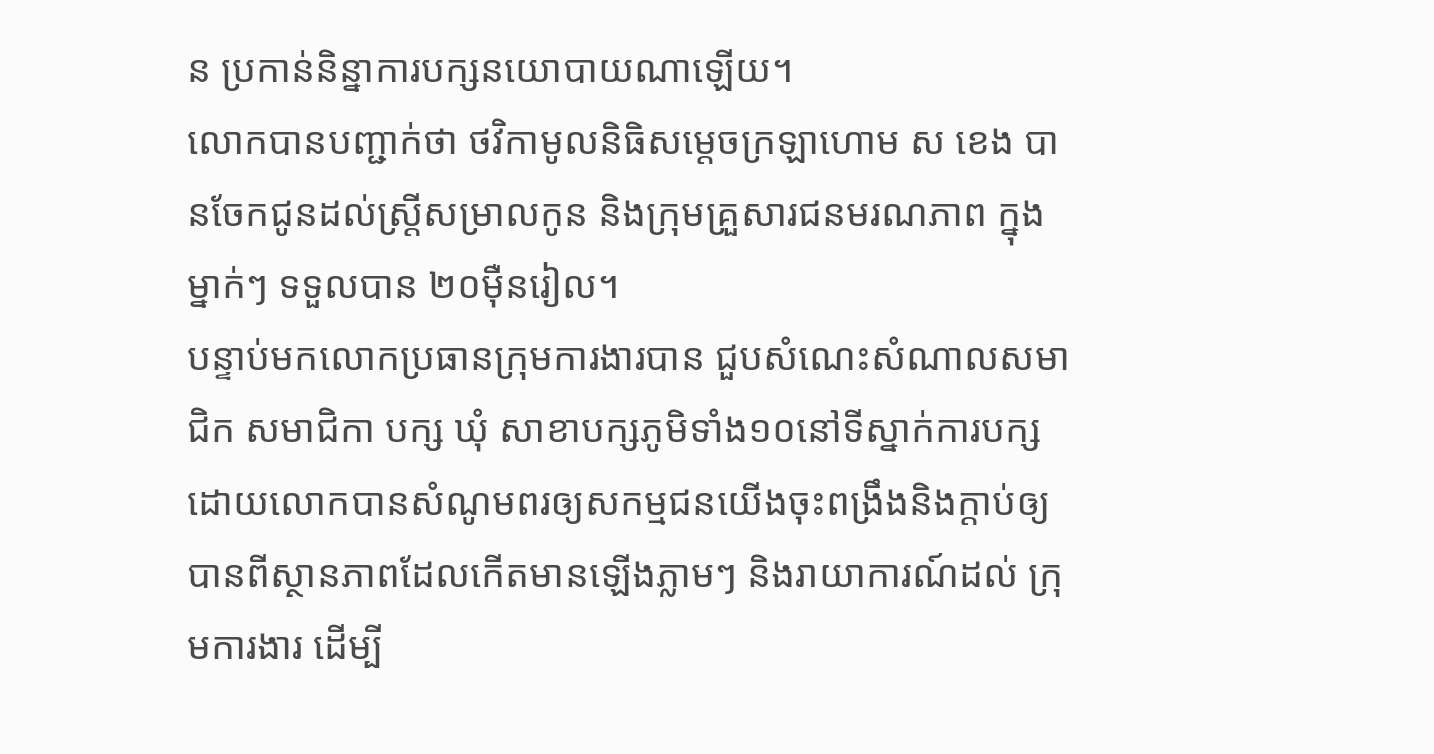ន ប្រកាន់និន្នាការបក្សនយោបាយណាឡើយ។
លោកបានបញ្ជាក់ថា ថវិកាមូលនិធិសម្តេចក្រឡាហោម ស ខេង បានចែកជូនដល់ស្រ្តីសម្រាលកូន និងក្រុមគ្រួសារជនមរណភាព ក្នុងម្នាក់ៗ ទទួលបាន ២០ម៉ឺនរៀល។
បន្ទាប់មកលោកប្រធានក្រុមការងារបាន ជួបសំណេះសំណាលសមាជិក សមាជិកា បក្ស ឃុំ សាខាបក្សភូមិទាំង១០នៅទីស្នាក់ការបក្ស ដោយលោកបានសំណូមពរឲ្យសកម្មជនយើងចុះពង្រឹងនិងក្តាប់ឲ្យបានពីស្ថានភាពដែលកើតមានឡើងភ្លាមៗ និងរាយាការណ៍ដល់ ក្រុមការងារ ដើម្បី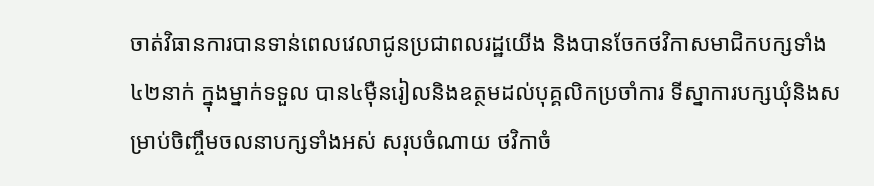ចាត់វិធានការបានទាន់ពេលវេលាជូនប្រជាពលរដ្ឋយើង និងបានចែកថវិកាសមាជិកបក្សទាំង៤២នាក់ ក្នុងម្នាក់ទទួល បាន៤ម៉ឺនរៀលនិងឧត្ថមដល់បុគ្គលិកប្រចាំការ ទីស្នាការបក្សឃុំនិងសម្រាប់ចិញ្ចឹមចលនាបក្សទាំងអស់ សរុបចំណាយ ថវិកាចំ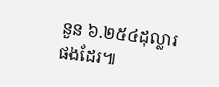នួន ៦.២៥៤ដុល្លារផងដែរ៕